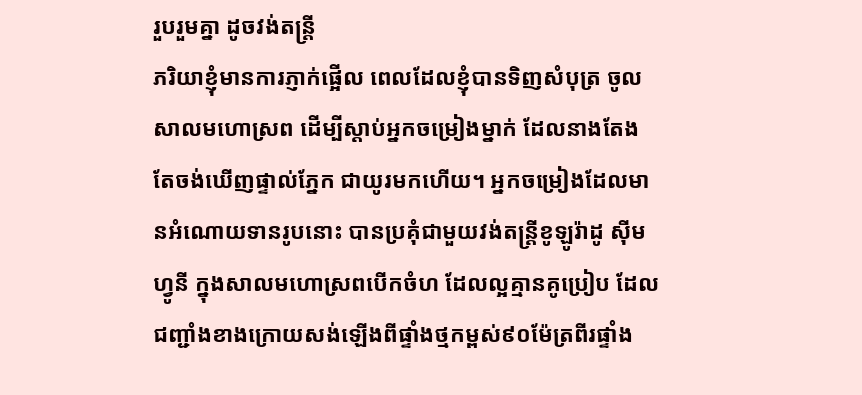រួបរួមគ្នា ដូចវង់តន្រ្តី
ភរិយាខ្ញុំមានការភ្ញាក់ផ្អើល ពេលដែលខ្ញុំបានទិញសំបុត្រ ចូលសាលមហោស្រព ដើម្បីស្តាប់អ្នកចម្រៀងម្នាក់ ដែលនាងតែងតែចង់ឃើញផ្ទាល់ភ្នែក ជាយូរមកហើយ។ អ្នកចម្រៀងដែលមានអំណោយទានរូបនោះ បានប្រគុំជាមួយវង់តន្រ្តីខូឡូរ៉ាដូ ស៊ីមហ្វូនី ក្នុងសាលមហោស្រពបើកចំហ ដែលល្អគ្មានគូប្រៀប ដែលជញ្ជាំងខាងក្រោយសង់ឡើងពីផ្ទាំងថ្មកម្ពស់៩០ម៉ែត្រពីរផ្ទាំង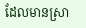ដែលមានស្រា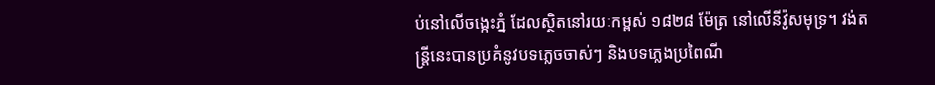ប់នៅលើចង្កេះភ្នំ ដែលស្ថិតនៅរយៈកម្ពស់ ១៨២៨ ម៉ែត្រ នៅលើនីវ៉ូសមុទ្រ។ វង់តន្រ្តីនេះបានប្រគំនូវបទភ្លេចចាស់ៗ និងបទភ្លេងប្រពៃណី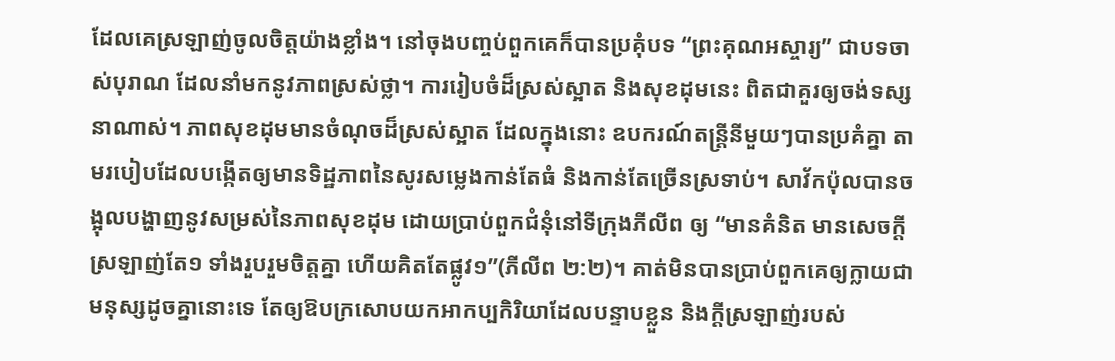ដែលគេស្រឡាញ់ចូលចិត្តយ៉ាងខ្លាំង។ នៅចុងបញ្ចប់ពួកគេក៏បានប្រគុំបទ “ព្រះគុណអស្ចារ្យ” ជាបទចាស់បុរាណ ដែលនាំមកនូវភាពស្រស់ថ្លា។ ការរៀបចំដ៏ស្រស់ស្អាត និងសុខដុមនេះ ពិតជាគួរឲ្យចង់ទស្សនាណាស់។ ភាពសុខដុមមានចំណុចដ៏ស្រស់ស្អាត ដែលក្នុងនោះ ឧបករណ៍តន្រ្តីនីមួយៗបានប្រគំគ្នា តាមរបៀបដែលបង្កើតឲ្យមានទិដ្ឋភាពនៃសូរសម្លេងកាន់តែធំ និងកាន់តែច្រើនស្រទាប់។ សាវ័កប៉ុលបានចង្អុលបង្ហាញនូវសម្រស់នៃភាពសុខដុម ដោយប្រាប់ពួកជំនុំនៅទីក្រុងភីលីព ឲ្យ “មានគំនិត មានសេចក្តីស្រឡាញ់តែ១ ទាំងរួបរួមចិត្តគ្នា ហើយគិតតែផ្លូវ១”(ភីលីព ២:២)។ គាត់មិនបានប្រាប់ពួកគេឲ្យក្លាយជាមនុស្សដូចគ្នានោះទេ តែឲ្យឱបក្រសោបយកអាកប្បកិរិយាដែលបន្ទាបខ្លួន និងក្តីស្រឡាញ់របស់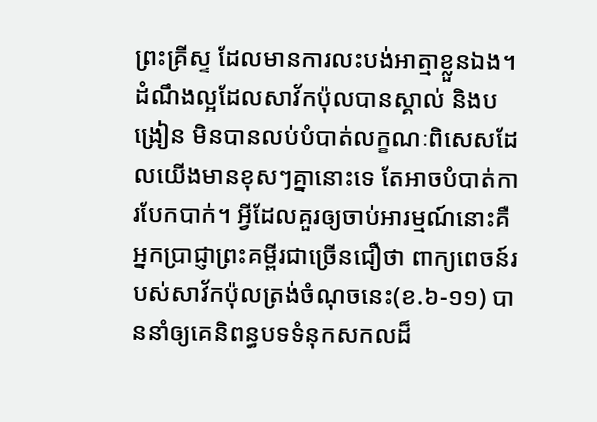ព្រះគ្រីស្ទ ដែលមានការលះបង់អាត្មាខ្លួនឯង។ ដំណឹងល្អដែលសាវ័កប៉ុលបានស្គាល់ និងបង្រៀន មិនបានលប់បំបាត់លក្ខណៈពិសេសដែលយើងមានខុសៗគ្នានោះទេ តែអាចបំបាត់ការបែកបាក់។ អ្វីដែលគួរឲ្យចាប់អារម្មណ៍នោះគឺ អ្នកប្រាជ្ញាព្រះគម្ពីរជាច្រើនជឿថា ពាក្យពេចន៍របស់សាវ័កប៉ុលត្រង់ចំណុចនេះ(ខ.៦-១១) បាននាំឲ្យគេនិពន្ធបទទំនុកសកលដ៏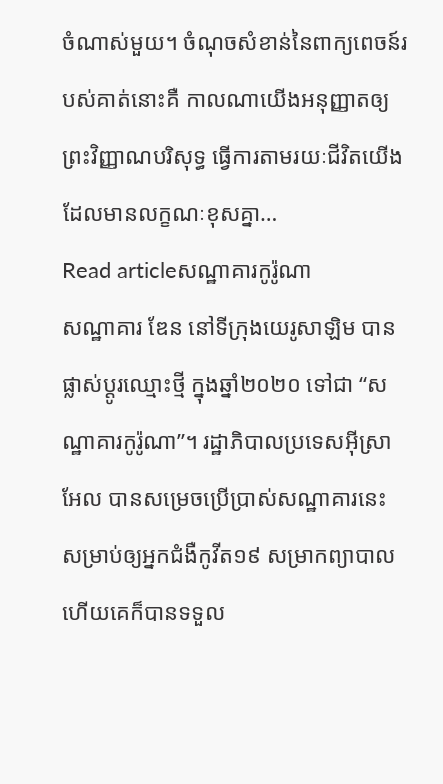ចំណាស់មួយ។ ចំណុចសំខាន់នៃពាក្យពេចន៍របស់គាត់នោះគឺ កាលណាយើងអនុញ្ញាតឲ្យព្រះវិញ្ញាណបរិសុទ្ធ ធ្វើការតាមរយៈជីវិតយើងដែលមានលក្ខណៈខុសគ្នា…
Read articleសណ្ឋាគារកូរ៉ូណា
សណ្ឋាគារ ឌែន នៅទីក្រុងយេរូសាឡិម បានផ្លាស់ប្តូរឈ្មោះថ្មី ក្នុងឆ្នាំ២០២០ ទៅជា “សណ្ឋាគារកូរ៉ូណា”។ រដ្ឋាភិបាលប្រទេសអ៊ីស្រាអែល បានសម្រេចប្រើប្រាស់សណ្ឋាគារនេះ សម្រាប់ឲ្យអ្នកជំងឺកូវីត១៩ សម្រាកព្យាបាល ហើយគេក៏បានទទួល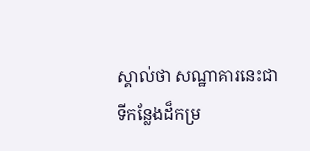ស្គាល់ថា សណ្ឋាគារនេះជាទីកន្លែងដ៏កម្រ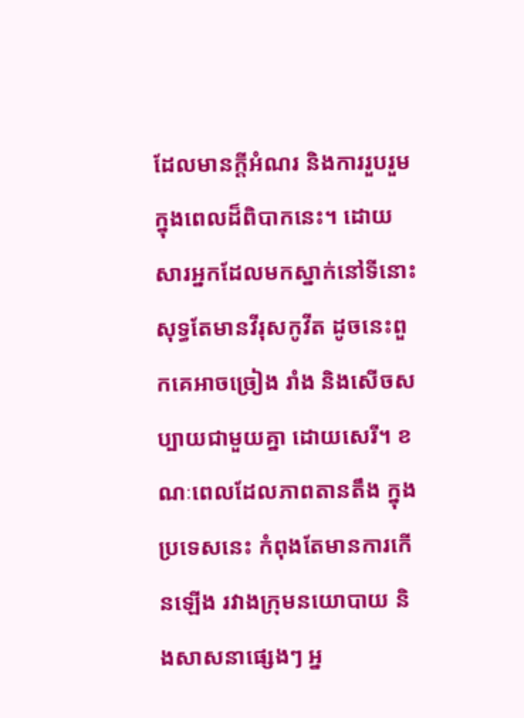ដែលមានក្តីអំណរ និងការរួបរួម ក្នុងពេលដ៏ពិបាកនេះ។ ដោយសារអ្នកដែលមកស្នាក់នៅទីនោះ សុទ្ធតែមានវីរុសកូវីត ដូចនេះពួកគេអាចច្រៀង រាំង និងសើចសប្បាយជាមួយគ្នា ដោយសេរី។ ខណៈពេលដែលភាពតានតឹង ក្នុងប្រទេសនេះ កំពុងតែមានការកើនឡើង រវាងក្រុមនយោបាយ និងសាសនាផ្សេងៗ អ្ន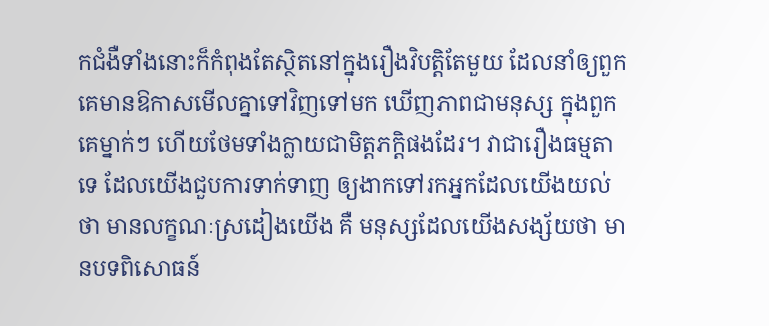កជំងឺទាំងនោះក៏កំពុងតែស្ថិតនៅក្នុងរឿងវិបត្តិតែមួយ ដែលនាំឲ្យពួកគេមានឱកាសមើលគ្នាទៅវិញទៅមក ឃើញភាពជាមនុស្ស ក្នុងពួកគេម្នាក់ៗ ហើយថែមទាំងក្លាយជាមិត្តភក្តិផងដែរ។ វាជារឿងធម្មតាទេ ដែលយើងជួបការទាក់ទាញ ឲ្យងាកទៅរកអ្នកដែលយើងយល់ថា មានលក្ខណៈស្រដៀងយើង គឺ មនុស្សដែលយើងសង្ស័យថា មានបទពិសោធន៍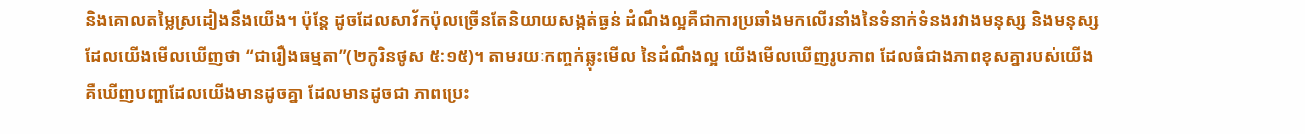និងគោលតម្លៃស្រដៀងនឹងយើង។ ប៉ុន្តែ ដូចដែលសាវ័កប៉ុលច្រើនតែនិយាយសង្កត់ធ្ងន់ ដំណឹងល្អគឺជាការប្រឆាំងមកលើរនាំងនៃទំនាក់ទំនងរវាងមនុស្ស និងមនុស្ស ដែលយើងមើលឃើញថា “ជារឿងធម្មតា”(២កូរិនថូស ៥:១៥)។ តាមរយៈកញ្ចក់ឆ្លុះមើល នៃដំណឹងល្អ យើងមើលឃើញរូបភាព ដែលធំជាងភាពខុសគ្នារបស់យើង គឺឃើញបញ្ហាដែលយើងមានដូចគ្នា ដែលមានដូចជា ភាពប្រេះ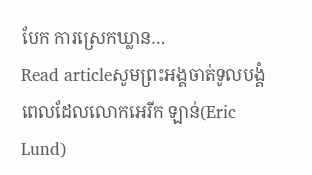បែក ការស្រេកឃ្លាន…
Read articleសូមព្រះអង្គចាត់ទូលបង្គំ
ពេលដែលលោកអេរីក ឡាន់(Eric Lund)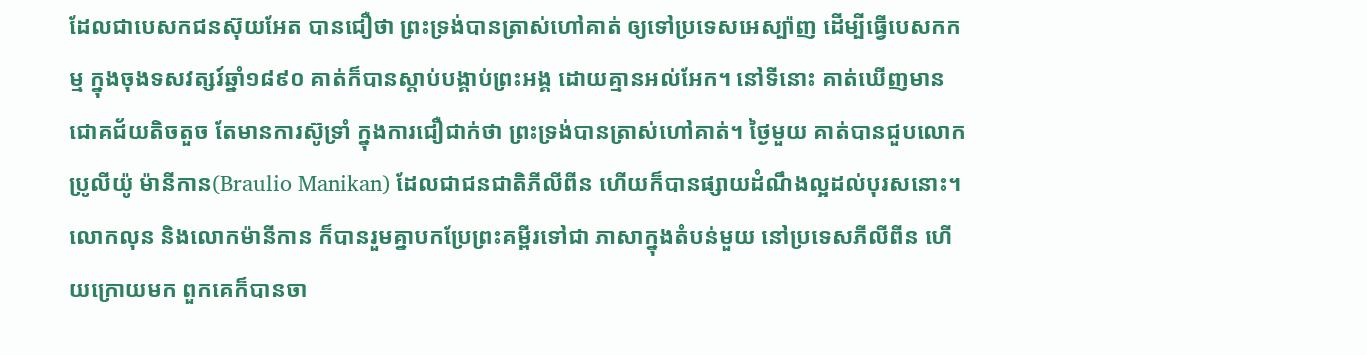ដែលជាបេសកជនស៊ុយអែត បានជឿថា ព្រះទ្រង់បានត្រាស់ហៅគាត់ ឲ្យទៅប្រទេសអេស្ប៉ាញ ដើម្បីធ្វើបេសកកម្ម ក្នុងចុងទសវត្សរ៍ឆ្នាំ១៨៩០ គាត់ក៏បានស្តាប់បង្គាប់ព្រះអង្គ ដោយគ្មានអល់អែក។ នៅទីនោះ គាត់ឃើញមានជោគជ័យតិចតួច តែមានការស៊ូទ្រាំ ក្នុងការជឿជាក់ថា ព្រះទ្រង់បានត្រាស់ហៅគាត់។ ថ្ងៃមួយ គាត់បានជួបលោកប្រូលីយ៉ូ ម៉ានីកាន(Braulio Manikan) ដែលជាជនជាតិភីលីពីន ហើយក៏បានផ្សាយដំណឹងល្អដល់បុរសនោះ។ លោកលុន និងលោកម៉ានីកាន ក៏បានរួមគ្នាបកប្រែព្រះគម្ពីរទៅជា ភាសាក្នុងតំបន់មួយ នៅប្រទេសភីលីពីន ហើយក្រោយមក ពួកគេក៏បានចា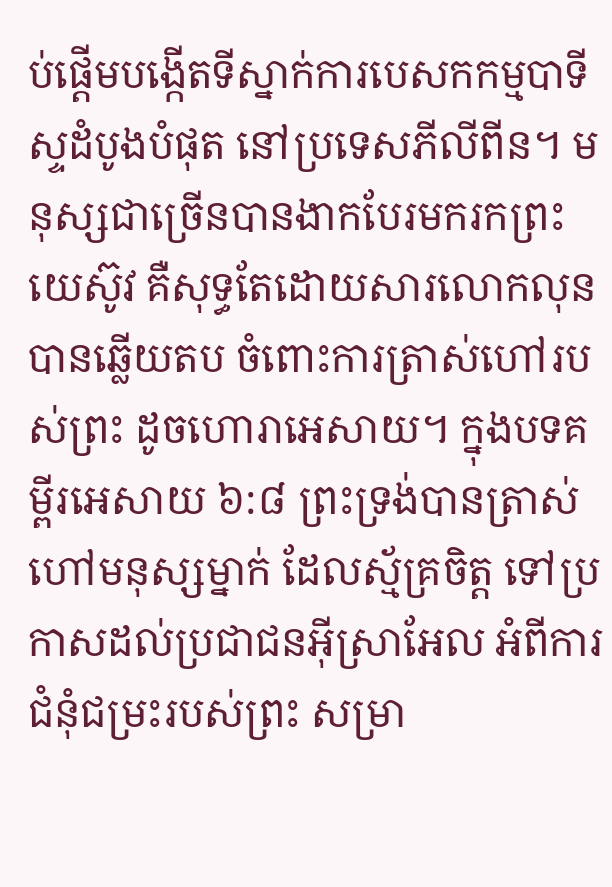ប់ផ្តើមបង្កើតទីស្នាក់ការបេសកកម្មបាទីស្ទដំបូងបំផុត នៅប្រទេសភីលីពីន។ មនុស្សជាច្រើនបានងាកបែរមករកព្រះយេស៊ូវ គឺសុទ្ធតែដោយសារលោកលុនបានឆ្លើយតប ចំពោះការត្រាស់ហៅរបស់ព្រះ ដូចហោរាអេសាយ។ ក្នុងបទគម្ពីរអេសាយ ៦:៨ ព្រះទ្រង់បានត្រាស់ហៅមនុស្សម្នាក់ ដែលស្ម័គ្រចិត្ត ទៅប្រកាសដល់ប្រជាជនអ៊ីស្រាអែល អំពីការជំនុំជម្រះរបស់ព្រះ សម្រា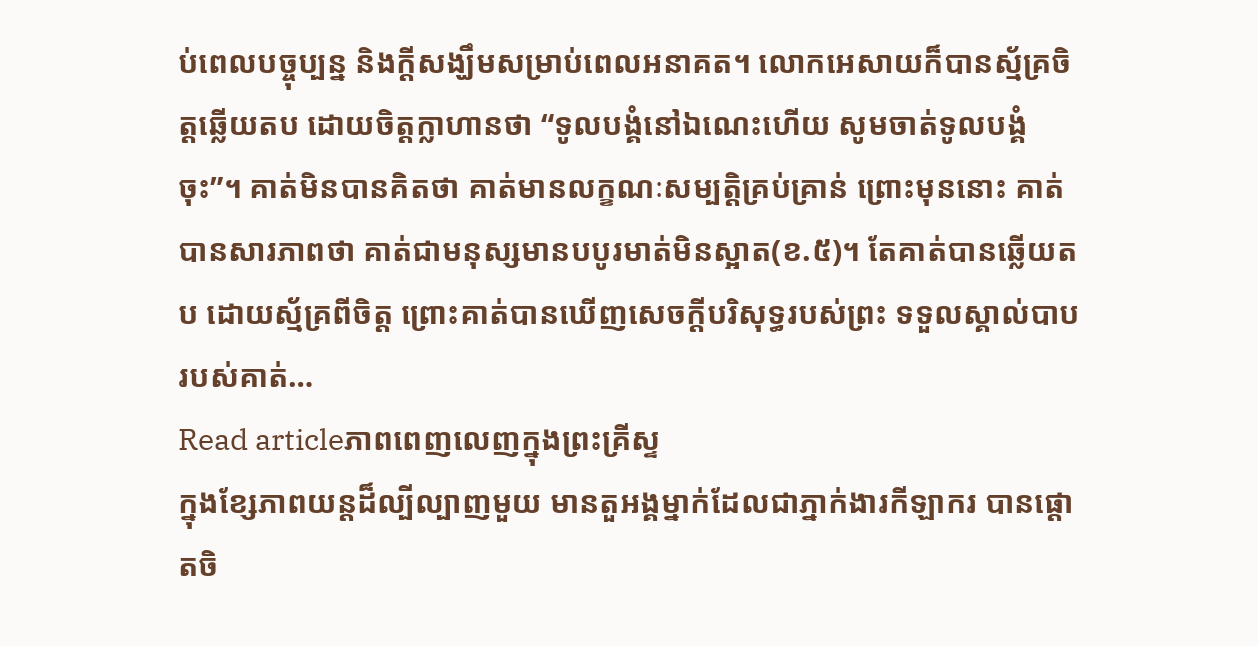ប់ពេលបច្ចុប្បន្ន និងក្តីសង្ឃឹមសម្រាប់ពេលអនាគត។ លោកអេសាយក៏បានស្ម័គ្រចិត្តឆ្លើយតប ដោយចិត្តក្លាហានថា “ទូលបង្គំនៅឯណេះហើយ សូមចាត់ទូលបង្គំចុះ”។ គាត់មិនបានគិតថា គាត់មានលក្ខណៈសម្បត្តិគ្រប់គ្រាន់ ព្រោះមុននោះ គាត់បានសារភាពថា គាត់ជាមនុស្សមានបបូរមាត់មិនស្អាត(ខ.៥)។ តែគាត់បានឆ្លើយតប ដោយស្ម័គ្រពីចិត្ត ព្រោះគាត់បានឃើញសេចក្តីបរិសុទ្ធរបស់ព្រះ ទទួលស្គាល់បាបរបស់គាត់…
Read articleភាពពេញលេញក្នុងព្រះគ្រីស្ទ
ក្នុងខ្សែភាពយន្តដ៏ល្បីល្បាញមួយ មានតួអង្គម្នាក់ដែលជាភ្នាក់ងារកីឡាករ បានផ្តោតចិ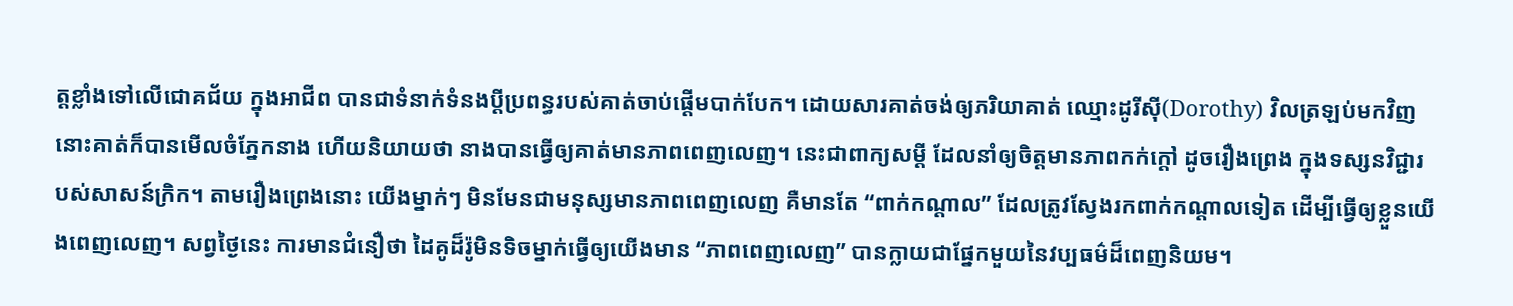ត្តខ្លាំងទៅលើជោគជ័យ ក្នុងអាជីព បានជាទំនាក់ទំនងប្តីប្រពន្ធរបស់គាត់ចាប់ផ្តើមបាក់បែក។ ដោយសារគាត់ចង់ឲ្យភរិយាគាត់ ឈ្មោះដូរីស៊ី(Dorothy) វិលត្រឡប់មកវិញ នោះគាត់ក៏បានមើលចំភ្នែកនាង ហើយនិយាយថា នាងបានធ្វើឲ្យគាត់មានភាពពេញលេញ។ នេះជាពាក្យសម្តី ដែលនាំឲ្យចិត្តមានភាពកក់ក្តៅ ដូចរឿងព្រេង ក្នុងទស្សនវិជ្ជារបស់សាសន៍ក្រិក។ តាមរឿងព្រេងនោះ យើងម្នាក់ៗ មិនមែនជាមនុស្សមានភាពពេញលេញ គឺមានតែ “ពាក់កណ្តាល” ដែលត្រូវស្វែងរកពាក់កណ្តាលទៀត ដើម្បីធ្វើឲ្យខ្លួនយើងពេញលេញ។ សព្វថ្ងៃនេះ ការមានជំនឿថា ដៃគូដ៏រ៉ូមិនទិចម្នាក់ធ្វើឲ្យយើងមាន “ភាពពេញលេញ” បានក្លាយជាផ្នែកមួយនៃវប្បធម៌ដ៏ពេញនិយម។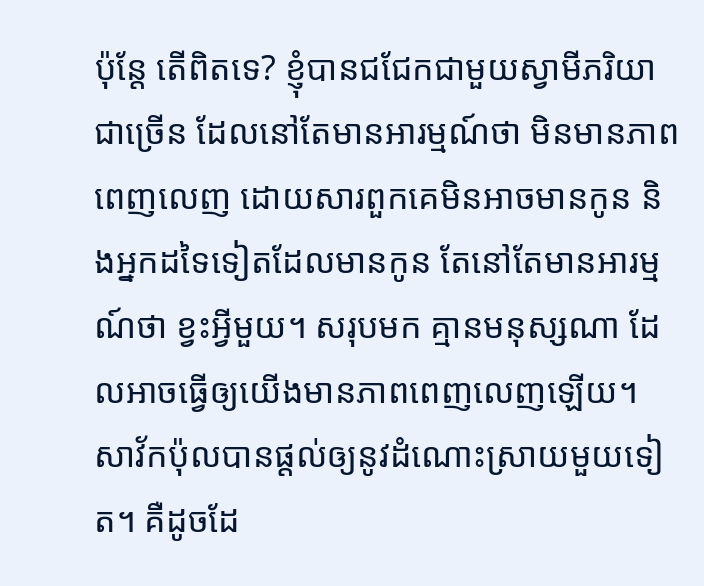ប៉ុន្តែ តើពិតទេ? ខ្ញុំបានជជែកជាមួយស្វាមីភរិយាជាច្រើន ដែលនៅតែមានអារម្មណ៍ថា មិនមានភាពពេញលេញ ដោយសារពួកគេមិនអាចមានកូន និងអ្នកដទៃទៀតដែលមានកូន តែនៅតែមានអារម្មណ៍ថា ខ្វះអ្វីមួយ។ សរុបមក គ្មានមនុស្សណា ដែលអាចធ្វើឲ្យយើងមានភាពពេញលេញឡើយ។ សាវ័កប៉ុលបានផ្តល់ឲ្យនូវដំណោះស្រាយមួយទៀត។ គឺដូចដែ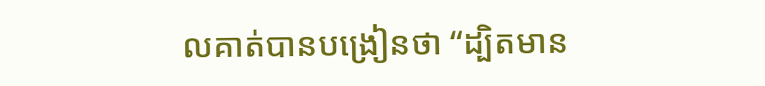លគាត់បានបង្រៀនថា “ដ្បិតមាន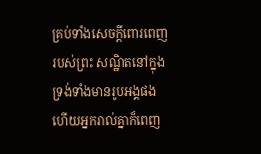គ្រប់ទាំងសេចក្តីពោរពេញរបស់ព្រះ សណ្ឋិតនៅក្នុងទ្រង់ទាំងមានរូបអង្គផង ហើយអ្នករាល់គ្នាក៏ពេញ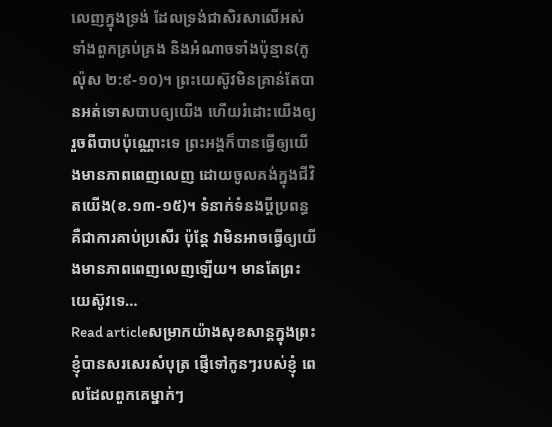លេញក្នុងទ្រង់ ដែលទ្រង់ជាសិរសាលើអស់ទាំងពួកគ្រប់គ្រង និងអំណាចទាំងប៉ុន្មាន(កូល៉ុស ២:៩-១០)។ ព្រះយេស៊ូវមិនគ្រាន់តែបានអត់ទោសបាបឲ្យយើង ហើយរំដោះយើងឲ្យរួចពីបាបប៉ុណ្ណោះទេ ព្រះអង្គក៏បានធ្វើឲ្យយើងមានភាពពេញលេញ ដោយចូលគង់ក្នុងជីវិតយើង(ខ.១៣-១៥)។ ទំនាក់ទំនងប្តីប្រពន្ធគឺជាការគាប់ប្រសើរ ប៉ុន្តែ វាមិនអាចធ្វើឲ្យយើងមានភាពពេញលេញឡើយ។ មានតែព្រះយេស៊ូវទេ…
Read articleសម្រាកយ៉ាងសុខសាន្តក្នុងព្រះ
ខ្ញុំបានសរសេរសំបុត្រ ផ្ញើទៅកូនៗរបស់ខ្ញុំ ពេលដែលពួកគេម្នាក់ៗ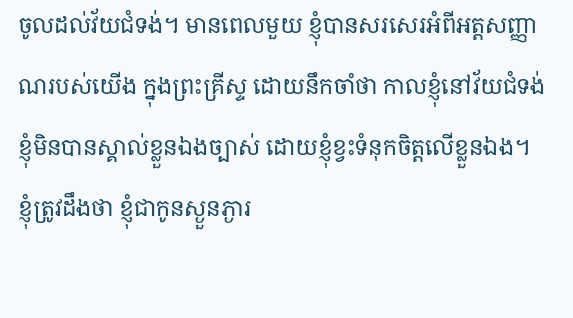ចូលដល់វ័យជំទង់។ មានពេលមួយ ខ្ញុំបានសរសេរអំពីអត្តសញ្ញាណរបស់យើង ក្នុងព្រះគ្រីស្ទ ដោយនឹកចាំថា កាលខ្ញុំនៅវ័យជំទង់ ខ្ញុំមិនបានស្គាល់ខ្លួនឯងច្បាស់ ដោយខ្ញុំខ្វះទំនុកចិត្តលើខ្លួនឯង។ ខ្ញុំត្រូវដឹងថា ខ្ញុំជាកូនស្ងួនភ្ងារ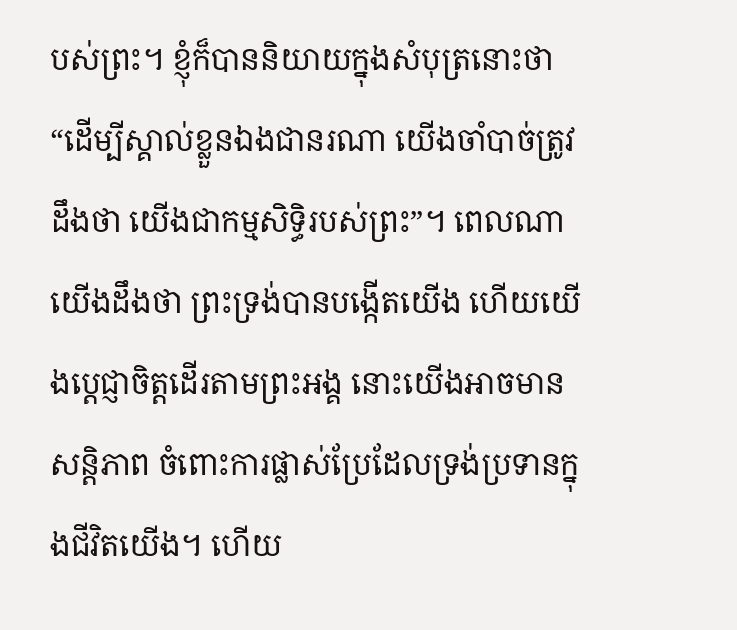បស់ព្រះ។ ខ្ញុំក៏បាននិយាយក្នុងសំបុត្រនោះថា “ដើម្បីស្គាល់ខ្លួនឯងជានរណា យើងចាំបាច់ត្រូវដឹងថា យើងជាកម្មសិទ្ធិរបស់ព្រះ”។ ពេលណាយើងដឹងថា ព្រះទ្រង់បានបង្កើតយើង ហើយយើងប្តេជ្ញាចិត្តដើរតាមព្រះអង្គ នោះយើងអាចមានសន្តិភាព ចំពោះការផ្លាស់ប្រែដែលទ្រង់ប្រទានក្នុងជីវិតយើង។ ហើយ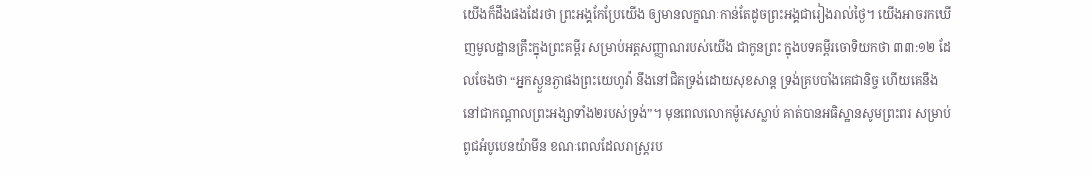យើងក៏ដឹងផងដែរថា ព្រះអង្គកែប្រែយើង ឲ្យមានលក្ខណៈកាន់តែដូចព្រះអង្គជារៀងរាល់ថ្ងៃ។ យើងអាចរកឃើញមូលដ្ឋានគ្រឹះក្នុងព្រះគម្ពីរ សម្រាប់អត្តសញ្ញាណរបស់យើង ជាកូនព្រះ ក្នុងបទគម្ពីរចោទិយកថា ៣៣:១២ ដែលចែងថា “អ្នកស្ងួនភ្ងាផងព្រះយេហូវ៉ា នឹងនៅជិតទ្រង់ដោយសុខសាន្ត ទ្រង់គ្របបាំងគេជានិច្ច ហើយគេនឹងនៅជាកណ្តាលព្រះអង្សាទាំង២របស់ទ្រង់”។ មុនពេលលោកម៉ូសេស្លាប់ គាត់បានអធិស្ឋានសូមព្រះពរ សម្រាប់ពូជអំបូបេនយ៉ាមីន ខណៈពេលដែលរាស្រ្តរប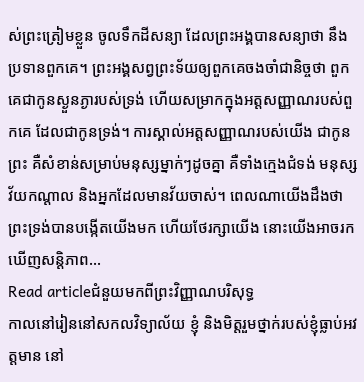ស់ព្រះត្រៀមខ្លួន ចូលទឹកដីសន្យា ដែលព្រះអង្គបានសន្យាថា នឹងប្រទានពួកគេ។ ព្រះអង្គសព្វព្រះទ័យឲ្យពួកគេចងចាំជានិច្ចថា ពួកគេជាកូនស្ងួនភ្ងារបស់ទ្រង់ ហើយសម្រាកក្នុងអត្តសញ្ញាណរបស់ពួកគេ ដែលជាកូនទ្រង់។ ការស្គាល់អត្តសញ្ញាណរបស់យើង ជាកូនព្រះ គឺសំខាន់សម្រាប់មនុស្សម្នាក់ៗដូចគ្នា គឺទាំងក្មេងជំទង់ មនុស្សវ័យកណ្តាល និងអ្នកដែលមានវ័យចាស់។ ពេលណាយើងដឹងថា ព្រះទ្រង់បានបង្កើតយើងមក ហើយថែរក្សាយើង នោះយើងអាចរកឃើញសន្តិភាព…
Read articleជំនួយមកពីព្រះវិញ្ញាណបរិសុទ្ធ
កាលនៅរៀននៅសកលវិទ្យាល័យ ខ្ញុំ និងមិត្តរួមថ្នាក់របស់ខ្ញុំធ្លាប់អវត្តមាន នៅ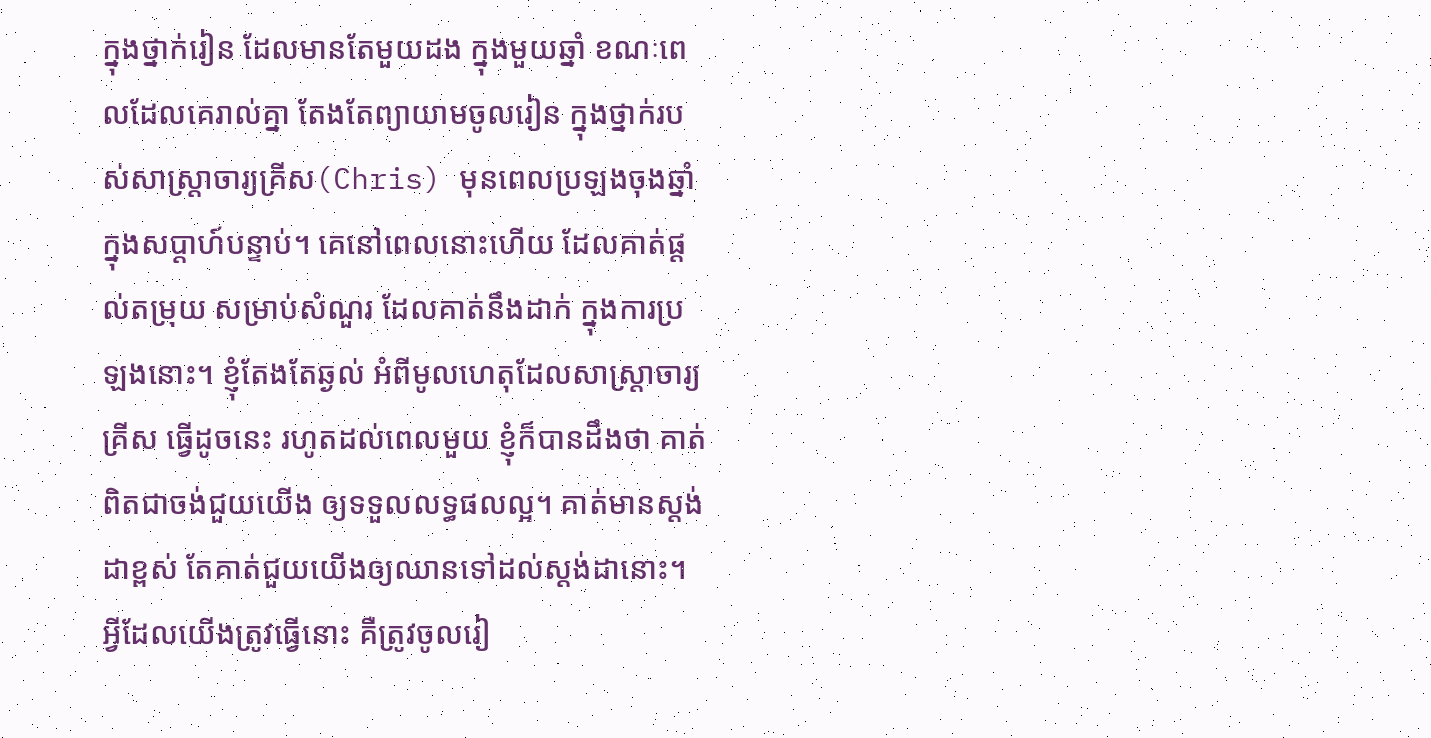ក្នុងថ្នាក់រៀន ដែលមានតែមួយដង ក្នុងមួយឆ្នាំ ខណៈពេលដែលគេរាល់គ្នា តែងតែព្យាយាមចូលរៀន ក្នុងថ្នាក់របស់សាស្ត្រាចារ្យគ្រីស(Chris) មុនពេលប្រឡងចុងឆ្នាំ ក្នុងសប្តាហ៍បន្ទាប់។ គេនៅពេលនោះហើយ ដែលគាត់ផ្តល់តម្រុយ សម្រាប់សំណួរ ដែលគាត់នឹងដាក់ ក្នុងការប្រឡងនោះ។ ខ្ញុំតែងតែឆ្ងល់ អំពីមូលហេតុដែលសាស្ត្រាចារ្យគ្រីស ធ្វើដូចនេះ រហូតដល់ពេលមួយ ខ្ញុំក៏បានដឹងថា គាត់ពិតជាចង់ជួយយើង ឲ្យទទួលលទ្ធផលល្អ។ គាត់មានស្តង់ដាខ្ពស់ តែគាត់ជួយយើងឲ្យឈានទៅដល់ស្តង់ដានោះ។ អ្វីដែលយើងត្រូវធ្វើនោះ គឺត្រូវចូលរៀ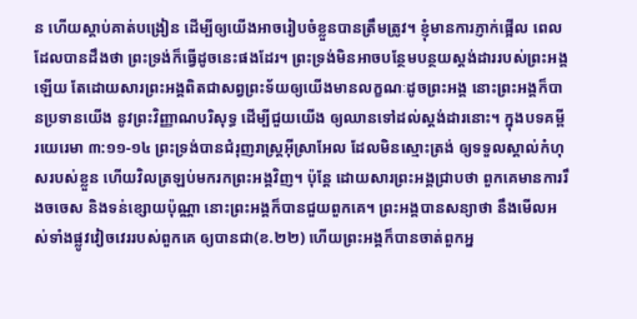ន ហើយស្តាប់គាត់បង្រៀន ដើម្បីឲ្យយើងអាចរៀបចំខ្លួនបានត្រឹមត្រូវ។ ខ្ញុំមានការភ្ញាក់ផ្អើល ពេលដែលបានដឹងថា ព្រះទ្រង់ក៏ធ្វើដូចនេះផងដែរ។ ព្រះទ្រង់មិនអាចបន្ថែមបន្ថយស្តង់ដាររបស់ព្រះអង្គឡើយ តែដោយសារព្រះអង្គពិតជាសព្វព្រះទ័យឲ្យយើងមានលក្ខណៈដូចព្រះអង្គ នោះព្រះអង្គក៏បានប្រទានយើង នូវព្រះវិញ្ញាណបរិសុទ្ធ ដើម្បីជួយយើង ឲ្យឈានទៅដល់ស្តង់ដារនោះ។ ក្នុងបទគម្ពីរយេរេមា ៣:១១-១៤ ព្រះទ្រង់បានជំរុញរាស្រ្តអ៊ីស្រាអែល ដែលមិនស្មោះត្រង់ ឲ្យទទួលស្គាល់កំហុសរបស់ខ្លួន ហើយវិលត្រឡប់មករកព្រះអង្គវិញ។ ប៉ុន្តែ ដោយសារព្រះអង្គជ្រាបថា ពួកគេមានការរឹងចចេស និងទន់ខ្សោយប៉ុណ្ណា នោះព្រះអង្គក៏បានជួយពួកគេ។ ព្រះអង្គបានសន្យាថា នឹងមើលអស់ទាំងផ្លូវវៀចវេររបស់ពួកគេ ឲ្យបានជា(ខ.២២) ហើយព្រះអង្គក៏បានចាត់ពួកអ្ន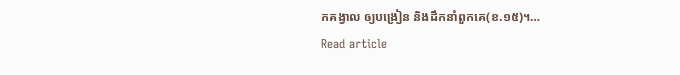កគង្វាល ឲ្យបង្រៀន និងដឹកនាំពួកគេ(ខ.១៥)។…
Read article